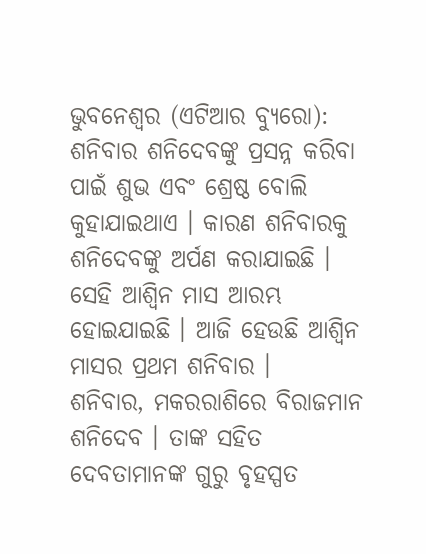ଭୁବନେଶ୍ୱର (ଏଟିଆର ବ୍ୟୁରୋ): ଶନିବାର ଶନିଦେବଙ୍କୁ ପ୍ରସନ୍ନ କରିବା ପାଇଁ ଶୁଭ ଏବଂ ଶ୍ରେଷ୍ଠ ବୋଲି କୁହାଯାଇଥାଏ । କାରଣ ଶନିବାରକୁ ଶନିଦେବଙ୍କୁ ଅର୍ପଣ କରାଯାଇଛି । ସେହି ଆଶ୍ୱିନ ମାସ ଆରମ୍ଭ ହୋଇଯାଇଛି । ଆଜି ହେଉଛି ଆଶ୍ୱିନ ମାସର ପ୍ରଥମ ଶନିବାର ।
ଶନିବାର, ମକରରାଶିରେ ବିରାଜମାନ ଶନିଦେବ । ତାଙ୍କ ସହିତ ଦେବତାମାନଙ୍କ ଗୁରୁ ବୃହସ୍ପତ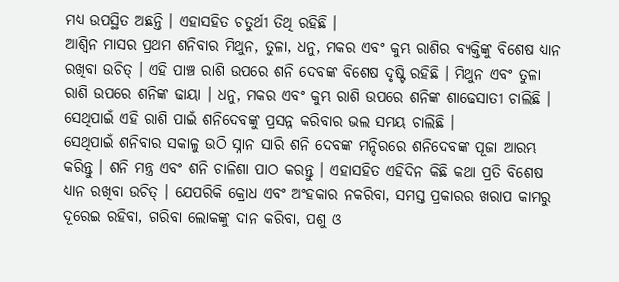ମଧ୍ୟ ଉପସ୍ଥିତ ଅଛନ୍ତି । ଏହାସହିତ ଚତୁର୍ଥୀ ତିଥି ରହିଛି ।
ଆଶ୍ୱିନ ମାସର ପ୍ରଥମ ଶନିବାର ମିଥୁନ, ତୁଳା, ଧନୁ, ମକର ଏବଂ କୁମ୍ଭ ରାଶିର ବ୍ୟକ୍ତିଙ୍କୁ ବିଶେଷ ଧ୍ୟାନ ରଖିବା ଉଚିତ୍ । ଏହି ପାଞ୍ଚ ରାଶି ଉପରେ ଶନି ଦେବଙ୍କ ବିଶେଷ ଦୃଷ୍ଟି ରହିଛି । ମିଥୁନ ଏବଂ ତୁଳା ରାଶି ଉପରେ ଶନିଙ୍କ ଢାୟା । ଧନୁ, ମକର ଏବଂ କୁମ୍ଭ ରାଶି ଉପରେ ଶନିଙ୍କ ଶାଢେସାତୀ ଚାଲିଛି । ସେଥିପାଇଁ ଏହି ରାଶି ପାଇଁ ଶନିଦେବଙ୍କୁ ପ୍ରସନ୍ନ କରିବାର ଭଲ ସମୟ ଚାଲିଛି ।
ସେଥିପାଇଁ ଶନିବାର ସକାଳୁ ଉଠି ସ୍ନାନ ସାରି ଶନି ଦେବଙ୍କ ମନ୍ଦିରରେ ଶନିଦେବଙ୍କ ପୂଜା ଆରମ୍ଭ କରିନ୍ତୁ । ଶନି ମନ୍ତ୍ର ଏବଂ ଶନି ଚାଳିଶା ପାଠ କରନ୍ତୁ । ଏହାସହିତ ଏହିଦିନ କିଛି କଥା ପ୍ରତି ବିଶେଷ ଧ୍ୟାନ ରଖିବା ଉଚିତ୍ । ଯେପରିକି କ୍ରୋଧ ଏବଂ ଅଂହକାର ନକରିବା, ସମସ୍ତ ପ୍ରକାରର ଖରାପ କାମରୁ ଦୂରେଇ ରହିବା, ଗରିବା ଲୋକଙ୍କୁ ଦାନ କରିବା, ପଶୁ ଓ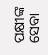ପକ୍ଷୀଙ୍କ ସେବା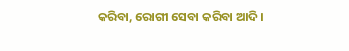କରିବା, ରୋଗୀ ସେବା କରିବା ଆଦି ।